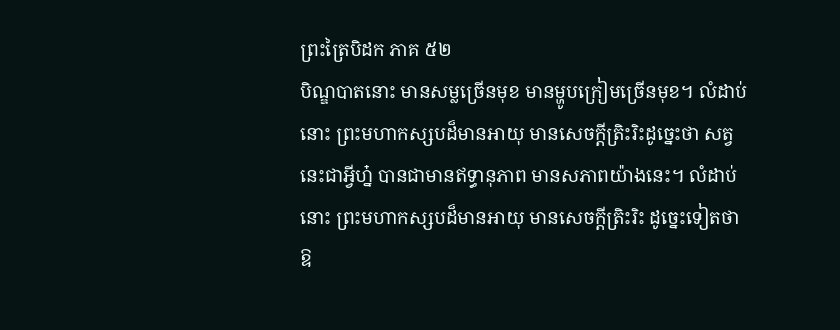ព្រះត្រៃបិដក ភាគ ៥២
បិណ្ឌបាតនោះ មានសម្លច្រើនមុខ មានម្ហូបក្រៀមច្រើនមុខ។ លំដាប់នោះ ព្រះមហាកស្សបដ៏មានអាយុ មានសេចក្តីត្រិះរិះដូច្នេះថា សត្វនេះជាអ្វីហ្ន៎ បានជាមានឥទ្ធានុភាព មានសភាពយ៉ាងនេះ។ លំដាប់នោះ ព្រះមហាកស្សបដ៏មានអាយុ មានសេចក្តីត្រិះរិះ ដូច្នេះទៀតថា ឱ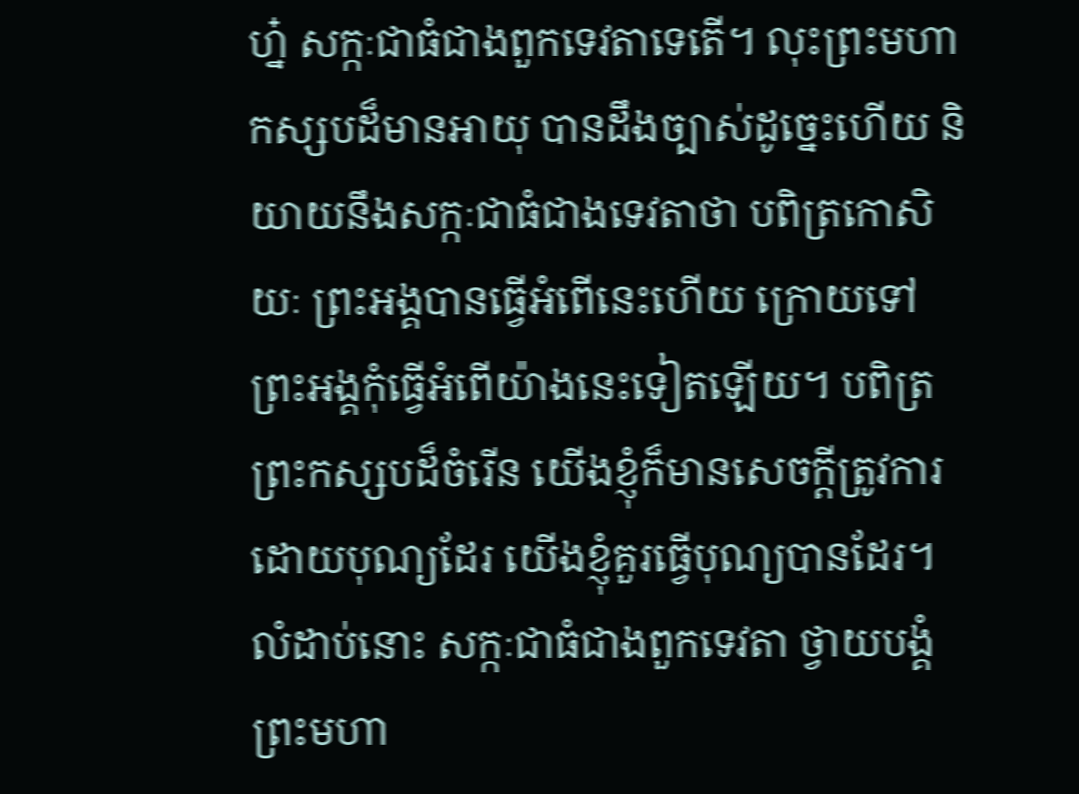ហ្ន៎ សក្កៈជាធំជាងពួកទេវតាទេតើ។ លុះព្រះមហាកស្សបដ៏មានអាយុ បានដឹងច្បាស់ដូច្នេះហើយ និយាយនឹងសក្កៈជាធំជាងទេវតាថា បពិត្រកោសិយៈ ព្រះអង្គបានធ្វើអំពើនេះហើយ ក្រោយទៅ ព្រះអង្គកុំធ្វើអំពើយ៉ាងនេះទៀតឡើយ។ បពិត្រព្រះកស្សបដ៏ចំរើន យើងខ្ញុំក៏មានសេចក្តីត្រូវការដោយបុណ្យដែរ យើងខ្ញុំគួរធ្វើបុណ្យបានដែរ។ លំដាប់នោះ សក្កៈជាធំជាងពួកទេវតា ថ្វាយបង្គំព្រះមហា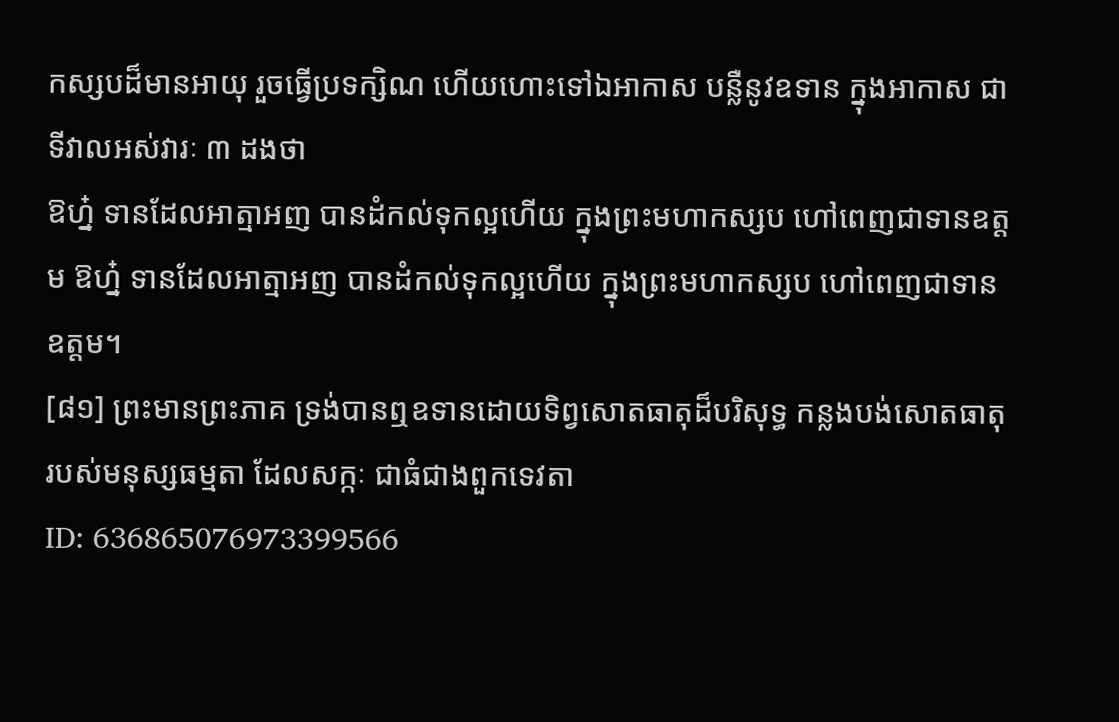កស្សបដ៏មានអាយុ រួចធ្វើប្រទក្សិណ ហើយហោះទៅឯអាកាស បន្លឺនូវឧទាន ក្នុងអាកាស ជាទីវាលអស់វារៈ ៣ ដងថា
ឱហ្ន៎ ទានដែលអាត្មាអញ បានដំកល់ទុកល្អហើយ ក្នុងព្រះមហាកស្សប ហៅពេញជាទានឧត្តម ឱហ្ន៎ ទានដែលអាត្មាអញ បានដំកល់ទុកល្អហើយ ក្នុងព្រះមហាកស្សប ហៅពេញជាទានឧត្តម។
[៨១] ព្រះមានព្រះភាគ ទ្រង់បានឮឧទានដោយទិព្វសោតធាតុដ៏បរិសុទ្ធ កន្លងបង់សោតធាតុរបស់មនុស្សធម្មតា ដែលសក្កៈ ជាធំជាងពួកទេវតា
ID: 636865076973399566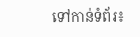ទៅកាន់ទំព័រ៖